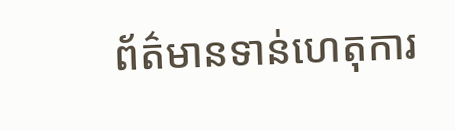ព័ត៌មានទាន់ហេតុការ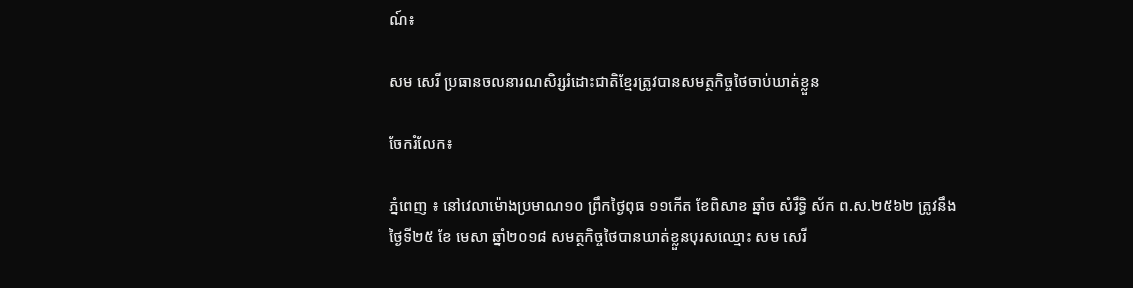ណ៍៖

សម សេរី ប្រធានចលនារណសិរ្សរំដោះជាតិខ្មែរត្រូវបានសមត្ថកិច្ចថៃចាប់ឃាត់ខ្លួន

ចែករំលែក៖

ភ្នំពេញ ៖ នៅវេលាម៉ោងប្រមាណ១០ ព្រឹកថ្ងៃពុធ ១១កើត ខែពិសាខ ឆ្នាំច សំរឹទ្ធិ ស័ក ព.ស.២៥៦២ ត្រូវនឹងថ្ងៃទី២៥ ខែ មេសា ឆ្នាំ២០១៨ សមត្ថកិច្ចថៃបានឃាត់ខ្លួនបុរសឈ្មោះ សម សេរី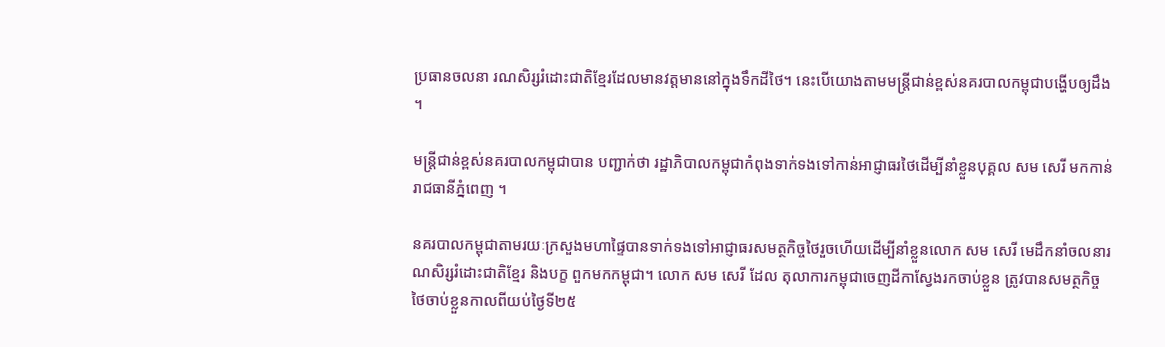ប្រធានចលនា រណសិរ្សរំដោះជាតិខ្មែរដែលមានវត្តមាននៅក្នុងទឹកដីថៃ។ នេះបើយោងតាមមន្រ្តីជាន់ខ្ពស់នគរបាលកម្ពុជាបង្ហើបឲ្យដឹង ។

មន្រ្តីជាន់ខ្ពស់នគរបាលកម្ពុជាបាន បញ្ជាក់ថា រដ្ឋាភិបាលកម្ពុជាកំពុងទាក់ទងទៅកាន់អាជ្ញាធរថៃដើម្បីនាំខ្លួនបុគ្គល សម សេរី មកកាន់រាជធានីភ្នំពេញ ។

នគរបាលកម្ពុជាតាមរយៈក្រសួងមហាផ្ទៃបានទាក់ទងទៅអាជ្ញាធរសមត្ថកិច្ចថៃរួចហើយដើម្បីនាំខ្លួនលោក សម សេរី មេដឹកនាំចលនារណសិរ្សរំដោះជាតិខ្មែរ និងបក្ខ ពួកមកកម្ពុជា។ លោក សម សេរី ដែល តុលាការកម្ពុជាចេញដីកាស្វែងរកចាប់ខ្លួន ត្រូវបានសមត្ថកិច្ចថៃចាប់ខ្លួនកាលពីយប់ថ្ងៃទី២៥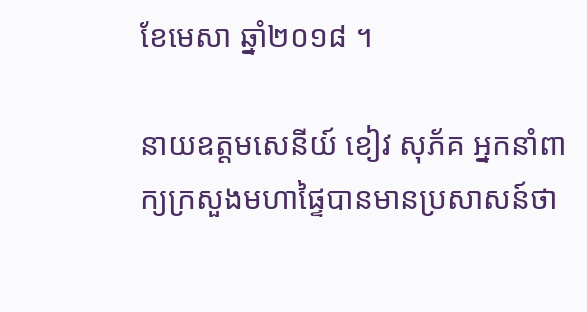ខែមេសា ឆ្នាំ២០១៨ ។

នាយឧត្តមសេនីយ៍ ខៀវ សុភ័គ អ្នកនាំពាក្យក្រសួងមហាផ្ទៃបានមានប្រសាសន៍ថា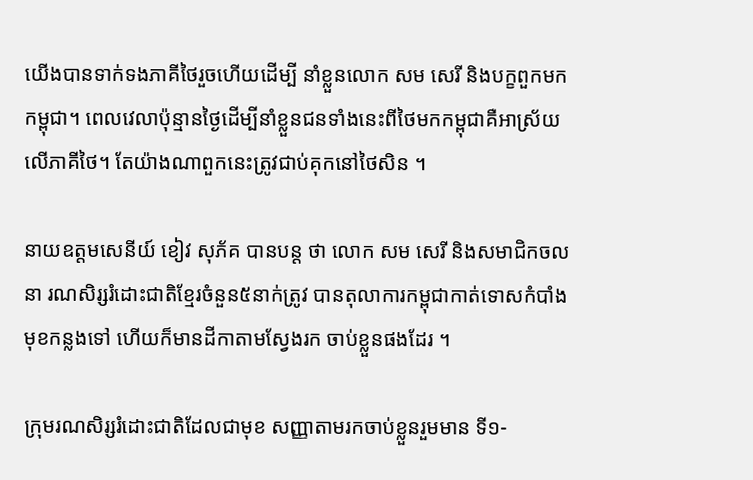យើងបានទាក់ទងភាគីថៃរួចហើយដើម្បី នាំខ្លួនលោក សម សេរី និងបក្ខពួកមក កម្ពុជា។ ពេលវេលាប៉ុន្មានថ្ងៃដើម្បីនាំខ្លួនជនទាំងនេះពីថៃមកកម្ពុជាគឺអាស្រ័យលើភាគីថៃ។ តែយ៉ាងណាពួកនេះត្រូវជាប់គុកនៅថៃសិន ។

នាយឧត្តមសេនីយ៍ ខៀវ សុភ័គ បានបន្ត ថា លោក សម សេរី និងសមាជិកចលនា រណសិរ្សរំដោះជាតិខ្មែរចំនួន៥នាក់ត្រូវ បានតុលាការកម្ពុជាកាត់ទោសកំបាំងមុខកន្លងទៅ ហើយក៏មានដីកាតាមស្វែងរក ចាប់ខ្លួនផងដែរ ។

ក្រុមរណសិរ្សរំដោះជាតិដែលជាមុខ សញ្ញាតាមរកចាប់ខ្លួនរួមមាន ទី១-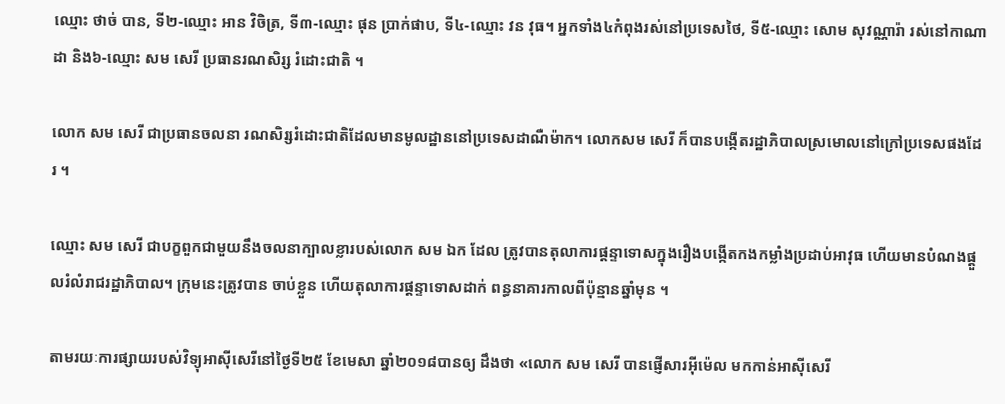ឈ្មោះ ថាច់ បាន, ទី២-ឈ្មោះ អាន វិចិត្រ, ទី៣-ឈ្មោះ ផុន ប្រាក់ផាប, ទី៤-ឈ្មោះ វន វុធ។ អ្នកទាំង៤កំពុងរស់នៅប្រទេសថៃ, ទី៥-ឈ្មោះ សោម សុវណ្ណារ៉ា រស់នៅកាណាដា និង៦-ឈ្មោះ សម សេរី ប្រធានរណសិរ្ស រំដោះជាតិ ។

លោក សម សេរី ជាប្រធានចលនា រណសិរ្សរំដោះជាតិដែលមានមូលដ្ឋាននៅប្រទេសដាណឺម៉ាក។ លោកសម សេរី ក៏បានបង្កើតរដ្ឋាភិបាលស្រមោលនៅក្រៅប្រទេសផងដែរ ។

ឈ្មោះ សម សេរី ជាបក្ខពួកជាមួយនឹងចលនាក្បាលខ្លារបស់លោក សម ឯក ដែល ត្រូវបានតុលាការផ្តន្ទាទោសក្នុងរឿងបង្កើតកងកម្លាំងប្រដាប់អាវុធ ហើយមានបំណងផ្តួលរំលំរាជរដ្ឋាភិបាល។ ក្រុមនេះត្រូវបាន ចាប់ខ្លួន ហើយតុលាការផ្តន្ទាទោសដាក់ ពន្ធនាគារកាលពីប៉ុន្មានឆ្នាំមុន ។

តាមរយៈការផ្សាយរបស់វិទ្យុអាស៊ីសេរីនៅថ្ងៃទី២៥ ខែមេសា ឆ្នាំ២០១៨បានឲ្យ ដឹងថា «លោក សម សេរី បានផ្ញើសារអុីម៉េល មកកាន់អាស៊ីសេរី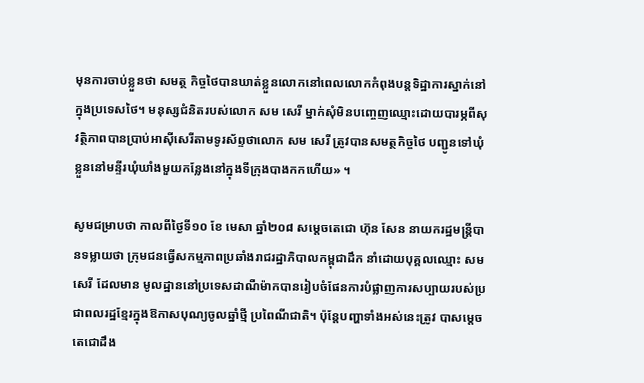មុនការចាប់ខ្លួនថា សមត្ថ កិច្ចថៃបានឃាត់ខ្លួនលោកនៅពេលលោកកំពុងបន្តទិដ្ឋាការស្នាក់នៅក្នុងប្រទេសថៃ។ មនុស្សជំនិតរបស់លោក សម សេរី ម្នាក់សុំមិនបញ្ចេញឈ្មោះដោយបារម្ភពីសុវត្ថិភាពបានប្រាប់អាស៊ីសេរីតាមទូរស័ព្ទថាលោក សម សេរី ត្រូវបានសមត្ថកិច្ចថៃ បញ្ជូនទៅឃុំខ្លួននៅមន្ទីរឃុំឃាំងមួយកន្លែងនៅក្នុងទីក្រុងបាងកកហើយ» ។

សូមជម្រាបថា កាលពីថ្ងៃទី១០ ខែ មេសា ឆ្នាំ២០៨ សម្តេចតេជោ ហ៊ុន សែន នាយករដ្ឋមន្ត្រីបានទម្លាយថា ក្រុមជនធ្វើសកម្មភាពប្រឆាំងរាជរដ្ឋាភិបាលកម្ពុជាដឹក នាំដោយបុគ្គលឈ្មោះ សម សេរី ដែលមាន មូលដ្ឋាននៅប្រទេសដាណឺម៉ាកបានរៀបចំផែនការបំផ្លាញការសប្បាយរបស់ប្រជាពលរដ្ឋខ្មែរក្នុងឱកាសបុណ្យចូលឆ្នាំថ្មី ប្រពៃណីជាតិ។ ប៉ុន្តែបញ្ហាទាំងអស់នេះត្រូវ បាសម្តេចតេជោដឹង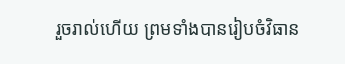រួចរាល់ហើយ ព្រមទាំងបានរៀបចំវិធាន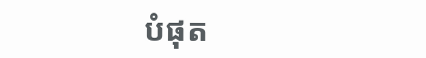បំផុត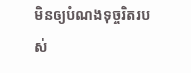មិនឲ្យបំណងទុច្ចរិតរបស់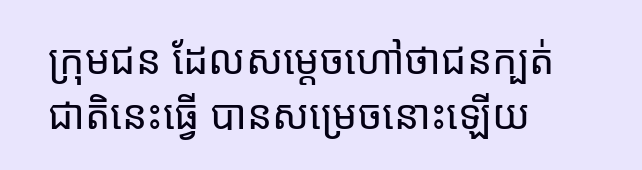ក្រុមជន ដែលសម្តេចហៅថាជនក្បត់ជាតិនេះធ្វើ បានសម្រេចនោះឡើយ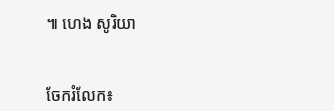៕ ហេង សូរិយា


ចែករំលែក៖